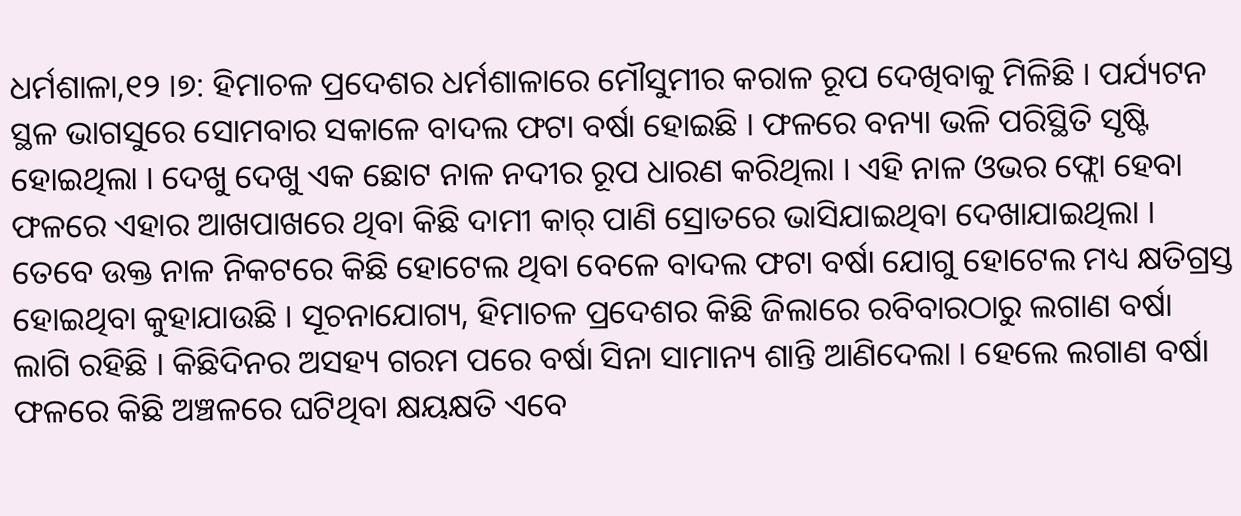ଧର୍ମଶାଳା,୧୨ ।୭: ହିମାଚଳ ପ୍ରଦେଶର ଧର୍ମଶାଳାରେ ମୌସୁମୀର କରାଳ ରୂପ ଦେଖିବାକୁ ମିଳିଛି । ପର୍ଯ୍ୟଟନ ସ୍ଥଳ ଭାଗସୁରେ ସୋମବାର ସକାଳେ ବାଦଲ ଫଟା ବର୍ଷା ହୋଇଛି । ଫଳରେ ବନ୍ୟା ଭଳି ପରିସ୍ଥିତି ସୃଷ୍ଟି ହୋଇଥିଲା । ଦେଖୁ ଦେଖୁ ଏକ ଛୋଟ ନାଳ ନଦୀର ରୂପ ଧାରଣ କରିଥିଲା । ଏହି ନାଳ ଓଭର ଫ୍ଲୋ ହେବା ଫଳରେ ଏହାର ଆଖପାଖରେ ଥିବା କିଛି ଦାମୀ କାର୍ ପାଣି ସ୍ରୋତରେ ଭାସିଯାଇଥିବା ଦେଖାଯାଇଥିଲା । ତେବେ ଉକ୍ତ ନାଳ ନିକଟରେ କିଛି ହୋଟେଲ ଥିବା ବେଳେ ବାଦଲ ଫଟା ବର୍ଷା ଯୋଗୁ ହୋଟେଲ ମଧ୍ୟ କ୍ଷତିଗ୍ରସ୍ତ ହୋଇଥିବା କୁହାଯାଉଛି । ସୂଚନାଯୋଗ୍ୟ, ହିମାଚଳ ପ୍ରଦେଶର କିଛି ଜିଲାରେ ରବିବାରଠାରୁ ଲଗାଣ ବର୍ଷା ଲାଗି ରହିଛି । କିଛିଦିନର ଅସହ୍ୟ ଗରମ ପରେ ବର୍ଷା ସିନା ସାମାନ୍ୟ ଶାନ୍ତି ଆଣିଦେଲା । ହେଲେ ଲଗାଣ ବର୍ଷା ଫଳରେ କିଛି ଅଞ୍ଚଳରେ ଘଟିଥିବା କ୍ଷୟକ୍ଷତି ଏବେ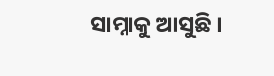ସାମ୍ନାକୁ ଆସୁଛି ।